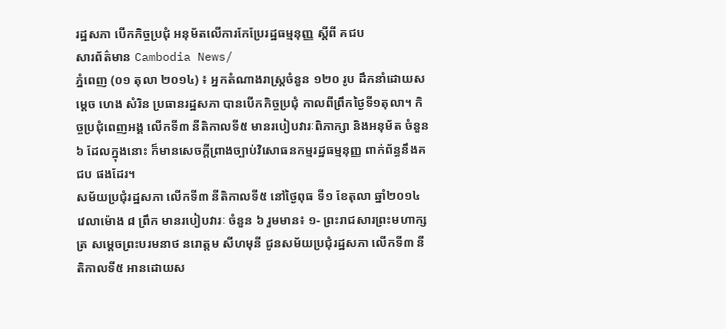រដ្ឋសភា បើកកិច្ចប្រជុំ អនុម័តលើការកែប្រែរដ្ឋធម្មនុញ្ញ ស្តីពី គជប
សារព័ត៌មាន Cambodia News/
ភ្នំពេញ (០១ តុលា ២០១៤) ៖ អ្នកតំណាងរាស្ត្រចំនួន ១២០ រូប ដឹកនាំដោយសម្តេច ហេង សំរិន ប្រធានរដ្ឋសភា បានបើកកិច្ចប្រជុំ កាលពីព្រឹកថ្ងៃទី១តុលា។ កិច្ចប្រជុំពេញអង្គ លើកទី៣ នីតិកាលទី៥ មានរបៀបវារៈពិភាក្សា និងអនុម័ត ចំនួន ៦ ដែលក្នុងនោះ ក៏មានសេចក្តីព្រាងច្បាប់វិសោធនកម្មរដ្ឋធម្មនុញ្ញ ពាក់ព័ន្ធនឹងគជប ផងដែរ។
សម័យប្រជុំរដ្ឋសភា លើកទី៣ នីតិកាលទី៥ នៅថ្ងៃពុធ ទី១ ខែតុលា ឆ្នាំ២០១៤ វេលាម៉ោង ៨ ព្រឹក មានរបៀបវារៈ ចំនួន ៦ រួមមាន៖ ១- ព្រះរាជសារព្រះមហាក្សត្រ សម្តេចព្រះបរមនាថ នរោត្តម សីហមុនី ជូនសម័យប្រជុំរដ្ឋសភា លើកទី៣ នីតិកាលទី៥ អានដោយស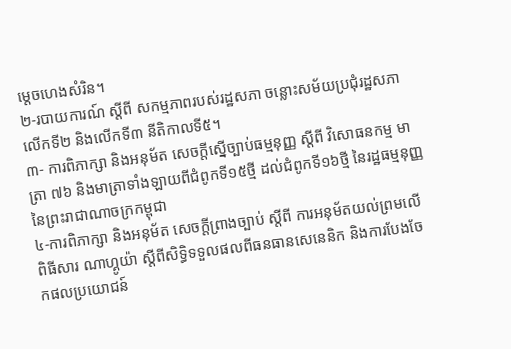ម្តេចហេងសំរិន។
២-របាយការណ៍ ស្តីពី សកម្មភាពរបស់រដ្ឋសភា ចន្លោះសម័យប្រជុំរដ្ឋសភា លើកទី២ និងលើកទី៣ នីតិកាលទី៥។
៣- ការពិភាក្សា និងអនុម័ត សេចក្តីស្នើច្បាប់ធម្មនុញ្ញ ស្តីពី វិសោធនកម្ម មាត្រា ៧៦ និងមាត្រាទាំងឡាយពីជំពូកទី១៥ថ្មី ដល់ជំពូកទី១៦ថ្មី នៃរដ្ឋធម្មនុញ្ញ នៃព្រះរាជាណាចក្រកម្ពុជា
៤-ការពិភាក្សា និងអនុម័ត សេចក្តីព្រាងច្បាប់ ស្តីពី ការអនុម័តយល់ព្រមលើពិធីសារ ណាហ្គូយ៉ា ស្តីពីសិទ្ធិទទួលផលពីធនធានសេនេនិក និងការបែងចែកផលប្រយោជន៍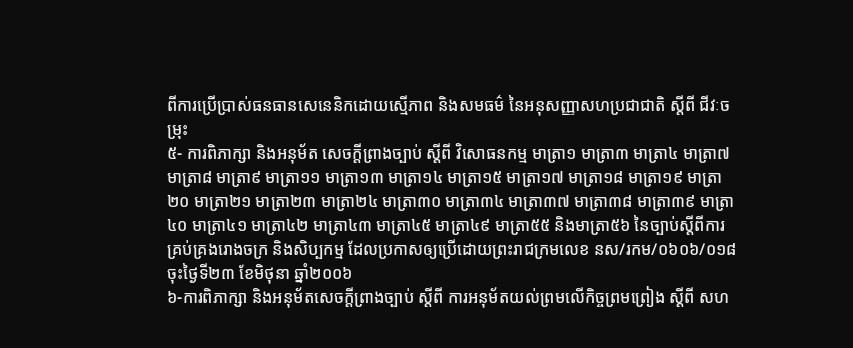ពីការប្រើប្រាស់ធនធានសេនេនិកដោយស្មើភាព និងសមធម៌ នៃអនុសញ្ញាសហប្រជាជាតិ ស្តីពី ជីវៈចម្រុះ
៥- ការពិភាក្សា និងអនុម័ត សេចក្តីព្រាងច្បាប់ ស្តីពី វិសោធនកម្ម មាត្រា១ មាត្រា៣ មាត្រា៤ មាត្រា៧ មាត្រា៨ មាត្រា៩ មាត្រា១១ មាត្រា១៣ មាត្រា១៤ មាត្រា១៥ មាត្រា១៧ មាត្រា១៨ មាត្រា១៩ មាត្រា២០ មាត្រា២១ មាត្រា២៣ មាត្រា២៤ មាត្រា៣០ មាត្រា៣៤ មាត្រា៣៧ មាត្រា៣៨ មាត្រា៣៩ មាត្រា៤០ មាត្រា៤១ មាត្រា៤២ មាត្រា៤៣ មាត្រា៤៥ មាត្រា៤៩ មាត្រា៥៥ និងមាត្រា៥៦ នៃច្បាប់ស្តីពីការគ្រប់គ្រងរោងចក្រ និងសិប្បកម្ម ដែលប្រកាសឲ្យប្រើដោយព្រះរាជក្រមលេខ នស/រកម/០៦០៦/០១៨ ចុះថ្ងៃទី២៣ ខែមិថុនា ឆ្នាំ២០០៦
៦-ការពិភាក្សា និងអនុម័តសេចក្តីព្រាងច្បាប់ ស្តីពី ការអនុម័តយល់ព្រមលើកិច្ចព្រមព្រៀង ស្តីពី សហ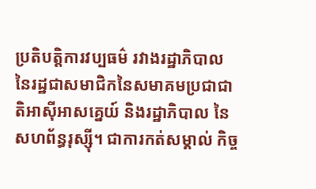ប្រតិបត្តិការវប្បធម៌ រវាងរដ្ឋាភិបាល នៃរដ្ឋជាសមាជិកនៃសមាគមប្រជាជាតិអាស៊ីអាសគ្នេយ៍ និងរដ្ឋាភិបាល នៃសហព័ន្ធរុស្ស៊ី។ ជាការកត់សម្គាល់ កិច្ច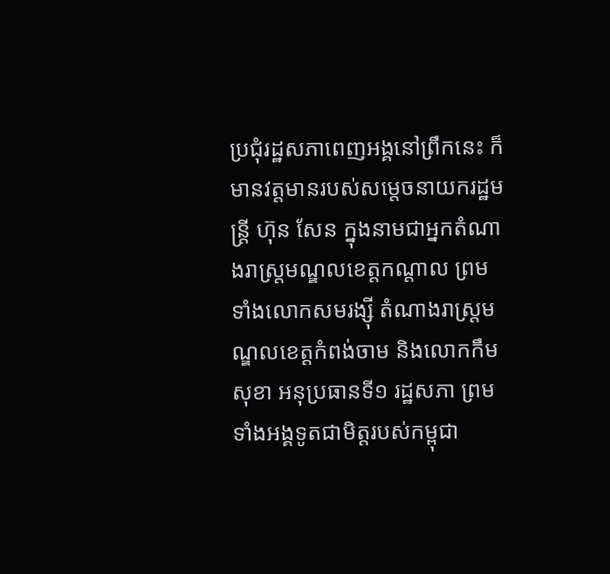ប្រជុំរដ្ឋសភាពេញអង្គនៅព្រឹកនេះ ក៏មានវត្តមានរបស់សម្តេចនាយករដ្ឋមន្ត្រី ហ៊ុន សែន ក្នុងនាមជាអ្នកតំណាងរាស្ត្រមណ្ឌលខេត្តកណ្តាល ព្រមទាំងលោកសមរង្ស៊ី តំណាងរាស្ត្រមណ្ឌលខេត្តកំពង់ចាម និងលោកកឹមសុខា អនុប្រធានទី១ រដ្ឋសភា ព្រមទាំងអង្គទូតជាមិត្តរបស់កម្ពុជា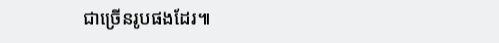ជាច្រើនរូបផងដែរ៕